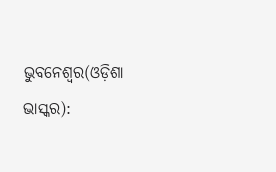ଭୁବନେଶ୍ୱର(ଓଡ଼ିଶା ଭାସ୍କର):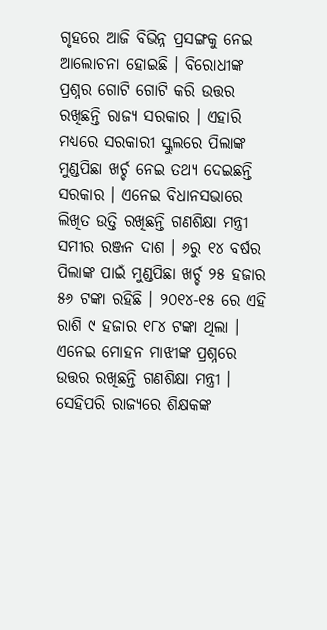ଗୃହରେ ଆଜି ବିଭିନ୍ନ ପ୍ରସଙ୍ଗକୁ ନେଇ ଆଲୋଚନା ହୋଇଛି । ବିରୋଧୀଙ୍କ ପ୍ରଶ୍ନର ଗୋଟି ଗୋଟି କରି ଉତ୍ତର ରଖିଛନ୍ତି ରାଜ୍ୟ ସରକାର । ଏହାରି ମଧ୍ୟରେ ସରକାରୀ ସ୍କୁଲରେ ପିଲାଙ୍କ ମୁଣ୍ଡପିଛା ଖର୍ଚ୍ଚ ନେଇ ତଥ୍ୟ ଦେଇଛନ୍ତି ସରକାର । ଏନେଇ ବିଧାନସଭାରେ ଲିଖିତ ଉତ୍ତି ରଖିଛନ୍ତି ଗଣଶିକ୍ଷା ମନ୍ତ୍ରୀ ସମୀର ରଞ୍ଜନ ଦାଶ । ୬ରୁ ୧୪ ବର୍ଷର ପିଲାଙ୍କ ପାଇଁ ମୁଣ୍ଡପିଛା ଖର୍ଚ୍ଚ ୨୫ ହଜାର ୫୬ ଟଙ୍କା ରହିଛି । ୨୦୧୪-୧୫ ରେ ଏହି ରାଶି ୯ ହଜାର ୧୮୪ ଟଙ୍କା ଥିଲା । ଏନେଇ ମୋହନ ମାଝୀଙ୍କ ପ୍ରଶ୍ନରେ ଉତ୍ତର ରଖିଛନ୍ତି ଗଣଶିକ୍ଷା ମନ୍ତ୍ରୀ ।
ସେହିପରି ରାଜ୍ୟରେ ଶିକ୍ଷକଙ୍କ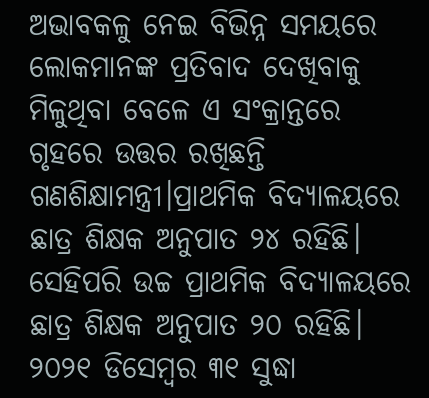ଅଭାବକଳୁ ନେଇ ବିଭିନ୍ନ ସମୟରେ ଲୋକମାନଙ୍କ ପ୍ରତିବାଦ ଦେଖିବାକୁ ମିଳୁଥିବା ବେଳେ ଏ ସଂକ୍ରାନ୍ତରେ ଗୃହରେ ଉତ୍ତର ରଖିଛନ୍ତି ଗଣଶିକ୍ଷାମନ୍ତ୍ରୀ।ପ୍ରାଥମିକ ବିଦ୍ୟାଳୟରେ ଛାତ୍ର ଶିକ୍ଷକ ଅନୁପାତ ୨୪ ରହିଛି। ସେହିପରି ଉଚ୍ଚ ପ୍ରାଥମିକ ବିଦ୍ୟାଳୟରେ ଛାତ୍ର ଶିକ୍ଷକ ଅନୁପାତ ୨୦ ରହିଛି। ୨୦୨୧ ଡିସେମ୍ବର ୩୧ ସୁଦ୍ଧା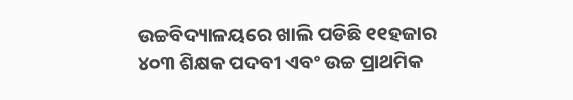ଉଚ୍ଚବିଦ୍ୟାଳୟରେ ଖାଲି ପଡିଛି ୧୧ହଜାର ୪୦୩ ଶିକ୍ଷକ ପଦବୀ ଏବଂ ଉଚ୍ଚ ପ୍ରାଥମିକ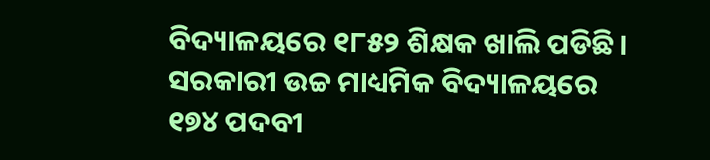ବିଦ୍ୟାଳୟରେ ୧୮୫୨ ଶିକ୍ଷକ ଖାଲି ପଡିଛି। ସରକାରୀ ଉଚ୍ଚ ମାଧ୍ୟମିକ ବିଦ୍ୟାଳୟରେ ୧୭୪ ପଦବୀ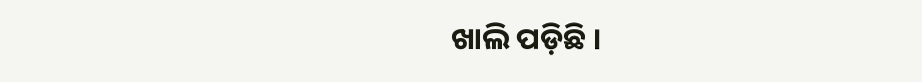ଖାଲି ପଡ଼ିଛି ।